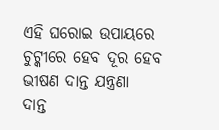ଏହି ଘରୋଇ ଉପାୟରେ ଚୁଟ୍କୀରେ ହେବ ଦୂର ହେବ ଭୀଷଣ ଦାନ୍ତ ଯନ୍ତ୍ରଣା
ଦାନ୍ତ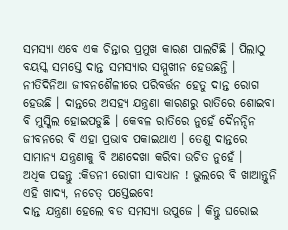ସମସ୍ୟା ଏବେ ଏକ ଚିନ୍ତାର ପ୍ରମୁଖ କାରଣ ପାଲଟିଛି । ପିଲାଠୁ ବୟସ୍କ ସମସ୍ତେ ଦାନ୍ତ ସମସ୍ୟାର ସମ୍ମୁଖୀନ ହେଉଛନ୍ତି । ନୀତିଦିନିଆ ଜୀବନଶୈଳୀରେ ପରିବର୍ତ୍ତନ ହେତୁ ଦାନ୍ତ ରୋଗ ହେଉଛି । ଦାନ୍ତରେ ଅସହ୍ୟ ଯନ୍ତ୍ରଣା କାରଣରୁ ରାତିରେ ଶୋଇବା ବି ମୁସ୍କିଲ ହୋଇପଡୁଛି । କେବଳ ରାତିରେ ନୁହେଁ ଦୈନନ୍ଦିନ ଜୀବନରେ ବି ଏହା ପ୍ରଭାବ ପକାଇଥାଏ । ତେଣୁ ଦାନ୍ତରେ ସାମାନ୍ୟ ଯନ୍ତ୍ରଣାକୁ ବି ଅଣଦେଖା କରିବା ଉଚିତ ନୁହେଁ ।
ଅଧିକ ପଢନ୍ତୁ :କିଡନୀ ରୋଗୀ ସାବଧାନ ! ଭୁଲରେ ବି ଖାଆନ୍ତୁନି ଏହି ଖାଦ୍ୟ, ନଚେତ୍ ପସ୍ତେଇବେ!
ଦାନ୍ତ ଯନ୍ତ୍ରଣା ହେଲେ ବଡ ସମସ୍ୟା ଉପୁଜେ । କିନ୍ତୁ ଘରୋଇ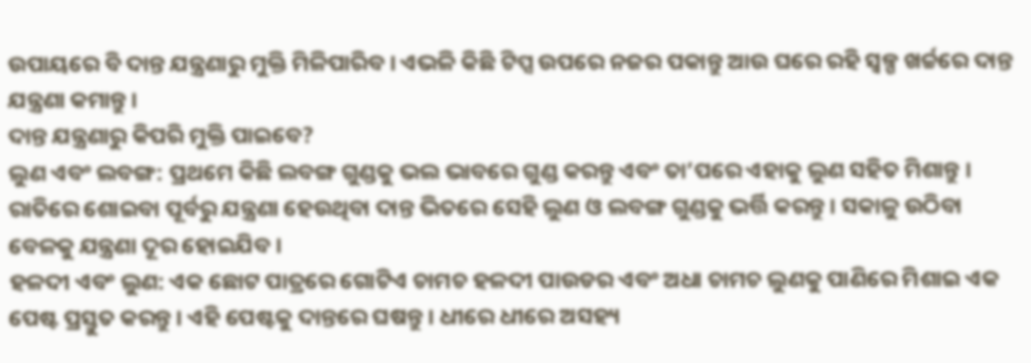ଉପାୟରେ ବି ଦାନ୍ତ ଯନ୍ତ୍ରଣାରୁ ମୁକ୍ତି ମିଳିପାରିବ । ଏଭଳି କିଛି ଟିପ୍ସ ଉପରେ ନଜର ପକାନ୍ତୁ ଆଉ ଘରେ ରହି ସ୍ବଳ୍ପ ଖର୍ଚ୍ଚରେ ଦାନ୍ତ ଯନ୍ତ୍ରଣା କମାନ୍ତୁ ।
ଦାନ୍ତ ଯନ୍ତ୍ରଣାରୁ କିପରି ମୁକ୍ତି ପାଇବେ?
ଲୁଣ ଏବଂ ଲବଙ୍ଗ: ପ୍ରଥମେ କିଛି ଲବଙ୍ଗ ଗୁଣ୍ଡକୁ ଭଲ ଭାବରେ ଗୁଣ୍ଡ କରନ୍ତୁ ଏବଂ ତା’ପରେ ଏହାକୁ ଲୁଣ ସହିତ ମିଶାନ୍ତୁ । ରାତିରେ ଶୋଇବା ପୂର୍ବରୁ ଯନ୍ତ୍ରଣା ହେଉଥିବା ଦାନ୍ତ ଭିତରେ ସେହି ଲୁଣ ଓ ଲବଙ୍ଗ ଗୁଣ୍ଡକୁ ଭର୍ତ୍ତି କରନ୍ତୁ । ସକାଳୁ ଉଠିବା ବେଳକୁ ଯନ୍ତ୍ରଣା ଦୂର ହୋଇଯିବ ।
ହଳଦୀ ଏବଂ ଲୁଣ: ଏକ ଛୋଟ ପାତ୍ରରେ ଗୋଟିଏ ଚାମଚ ହଳଦୀ ପାଉଡର ଏବଂ ଅଧା ଚାମଚ ଲୁଣକୁ ପାଣିରେ ମିଶାଇ ଏକ ପେଷ୍ଟ ପ୍ରସ୍ତୁତ କରନ୍ତୁ । ଏହି ପେଷ୍ଟକୁ ଦାନ୍ତରେ ଘଷନ୍ତୁ । ଧୀରେ ଧୀରେ ଅସହ୍ୟ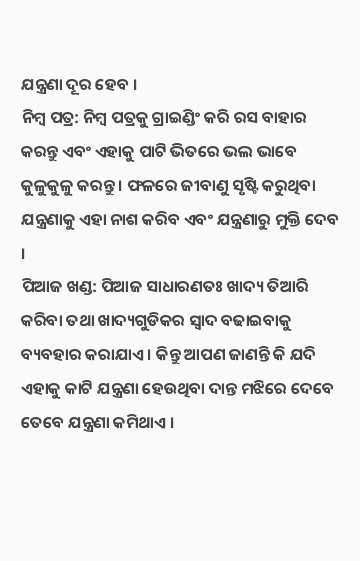ଯନ୍ତ୍ରଣା ଦୂର ହେବ ।
ନିମ୍ବ ପତ୍ର: ନିମ୍ବ ପତ୍ରକୁ ଗ୍ରାଇଣ୍ଡିଂ କରି ରସ ବାହାର କରନ୍ତୁ ଏବଂ ଏହାକୁ ପାଟି ଭିତରେ ଭଲ ଭାବେ କୁଳୁକୁଳୁ କରନ୍ତୁ । ଫଳରେ ଜୀବାଣୁ ସୃଷ୍ଟି କରୁଥିବା ଯନ୍ତ୍ରଣାକୁ ଏହା ନାଶ କରିବ ଏବଂ ଯନ୍ତ୍ରଣାରୁ ମୁକ୍ତି ଦେବ ।
ପିଆଜ ଖଣ୍ଡ: ପିଆଜ ସାଧାରଣତଃ ଖାଦ୍ୟ ତିଆରି କରିବା ତଥା ଖାଦ୍ୟଗୁଡିକର ସ୍ବାଦ ବଢାଇବାକୁ ବ୍ୟବହାର କରାଯାଏ । କିନ୍ତୁ ଆପଣ ଜାଣନ୍ତି କି ଯଦି ଏହାକୁ କାଟି ଯନ୍ତ୍ରଣା ହେଉଥିବା ଦାନ୍ତ ମଝିରେ ଦେବେ ତେବେ ଯନ୍ତ୍ରଣା କମିଥାଏ ।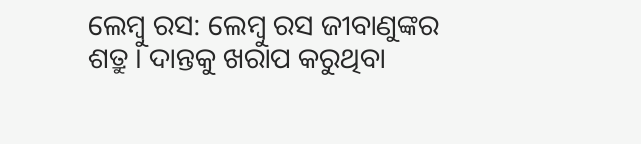ଲେମ୍ବୁ ରସ: ଲେମ୍ବୁ ରସ ଜୀବାଣୁଙ୍କର ଶତ୍ରୁ । ଦାନ୍ତକୁ ଖରାପ କରୁଥିବା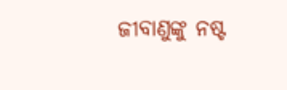ଜୀବାଣୁଙ୍କୁ ନଷ୍ଟ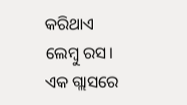କରିଥାଏ ଲେମ୍ବୁ ରସ। ଏକ ଗ୍ଲାସରେ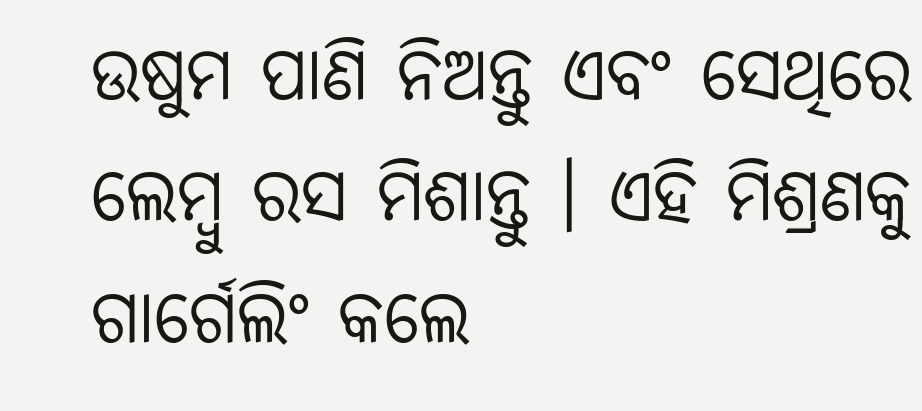ଉଷୁମ ପାଣି ନିଅନ୍ତୁ ଏବଂ ସେଥିରେ ଲେମ୍ବୁ ରସ ମିଶାନ୍ତୁ । ଏହି ମିଶ୍ରଣକୁ ଗାର୍ଗେଲିଂ କଲେ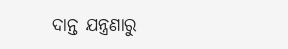ଦାନ୍ତ ଯନ୍ତ୍ରଣାରୁ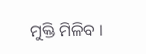ମୁକ୍ତି ମିଳିବ ।